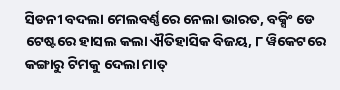ସିଡନୀ ବଦଲା ମେଲବର୍ଣ୍ଣରେ ନେଲା ଭାରତ, ବକ୍ସିଂ ଡେ ଟେଷ୍ଟରେ ହାସଲ କଲା ଐତିହାସିକ ବିଜୟ, ୮ ୱିକେଟରେ କଙ୍ଗାରୁ ଟିମକୁ ଦେଲା ମାତ୍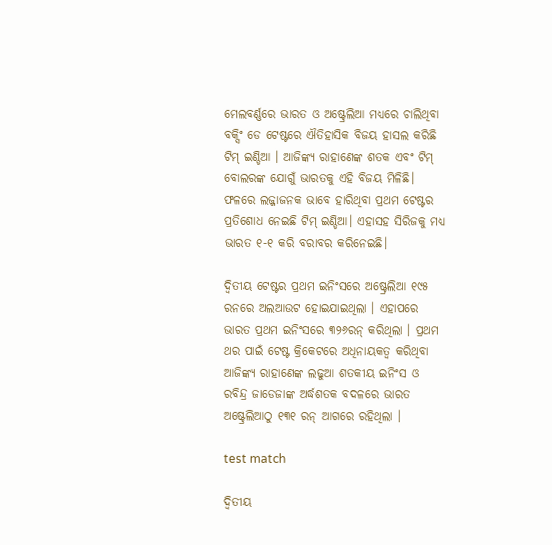ମେଲବର୍ଣ୍ଣରେ ଭାରତ ଓ ଅଷ୍ଟ୍ରେଲିଆ ମଧ୍ୟରେ ଚାଲିଥିବା ବକ୍ସିଂ ଡେ ଟେଷ୍ଟରେ ଐତିହାସିକ ବିଜୟ ହାସଲ କରିଛି ଟିମ୍ ଇଣ୍ଡିଆ । ଆଜିଙ୍କ୍ୟ ରାହାଣେଙ୍କ ଶତକ ଏବଂ ଟିମ୍ ବୋଲରଙ୍କ ଯୋଗୁଁ ଭାରତକୁ ଏହି ବିଜୟ ମିଳିଛି। ଫଳରେ ଲଜ୍ଜାଜନକ ଭାବେ ହାରିଥିବା ପ୍ରଥମ ଟେଷ୍ଟର ପ୍ରତିଶୋଧ ନେଇଛି ଟିମ୍ ଇଣ୍ଡିଆ। ଏହାସହ ସିରିଜକୁ ମଧ୍ୟ ଭାରତ ୧-୧ କରି ବରାବର କରିନେଇଛି।

ଦ୍ୱିତୀୟ ଟେଷ୍ଟର ପ୍ରଥମ ଇନିଂସରେ ଅଷ୍ଟ୍ରେଲିଆ ୧୯୫ ରନରେ ଅଲଆଉଟ ହୋଇଯାଇଥିଲା । ଏହାପରେ ଭାରତ ପ୍ରଥମ ଇନିଂସରେ ୩୨୬ରନ୍ କରିଥିଲା । ପ୍ରଥମ ଥର ପାଇଁ ଟେଷ୍ଟ କ୍ରିକେଟରେ ଅଧିନାୟକତ୍ବ କରିଥିବା ଆଜିଙ୍କ୍ୟ ରାହାଣେଙ୍କ ଲଢୁଆ ଶତକୀୟ ଇନିଂସ ଓ ରବିନ୍ଦ୍ର ଜାଡେଜାଙ୍କ ଅର୍ଦ୍ଧଶତକ ବଦଳରେ ଭାରତ ଅଷ୍ଟ୍ରେଲିଆଠୁ ୧୩୧ ରନ୍ ଆଗରେ ରହିଥିଲା ।

test match

ଦ୍ୱିତୀୟ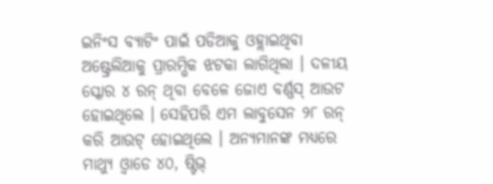ଇନିଂସ ବ୍ୟାଟିଂ ପାଇଁ ପଡିଆକୁ ଓହ୍ଲାଇଥିବା ଅଷ୍ଟ୍ରେଲିଆକୁ ପ୍ରାରମ୍ଭିକ ଝଟକା ଲାଗିଥିଲା । ଦଳୀୟ ସ୍କୋର ୪ ରନ୍ ଥିବା ବେଳେ ଜୋଏ ବର୍ଣ୍ଣସ୍ ଆଉଟ ହୋଇଥିଲେ । ସେହିପରି ଏମ ଲାବୁସେନ ୨୮ ରନ୍ କରି ଆଉଟ୍ ହୋଇଥିଲେ । ଅନ୍ୟମାନଙ୍କ ମଧ୍ୟରେ ମାଥ୍ୟୁ ଓ୍ୱାଡେ ୪୦, ଷ୍ଟିଭ୍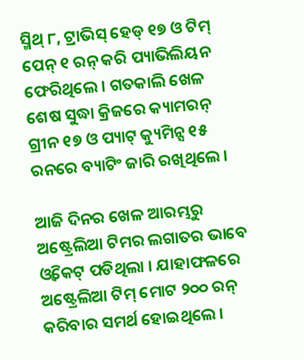ସ୍ମିଥ୍ ୮, ଟ୍ରାଭିସ୍ ହେଡ୍ ୧୭ ଓ ଟିମ୍ ପେନ୍ ୧ ରନ୍ କରି ପ୍ୟାଭିଲିୟନ ଫେରିଥିଲେ । ଗତକାଲି ଖେଳ ଶେଷ ସୁଦ୍ଧା କ୍ରିଜରେ କ୍ୟାମରନ୍ ଗ୍ରୀନ ୧୭ ଓ ପ୍ୟାଟ୍ କ୍ୟୁମିନ୍ସ ୧୫ ରନରେ ବ୍ୟାଟିଂ ଜାରି ରଖିଥିଲେ ।

ଆଜି ଦିନର ଖେଳ ଆରମ୍ଭରୁ ଅଷ୍ଟ୍ରେଲିଆ ଟିମର ଲଗାତର ଭାବେ ଓ୍ୱିକେଟ୍ ପଡିଥିଲା । ଯାହାଫଳରେ ଅଷ୍ଟ୍ରେଲିଆ ଟିମ୍ ମୋଟ ୨୦୦ ରନ୍ କରିବାର ସମର୍ଥ ହୋଇଥିଲେ ।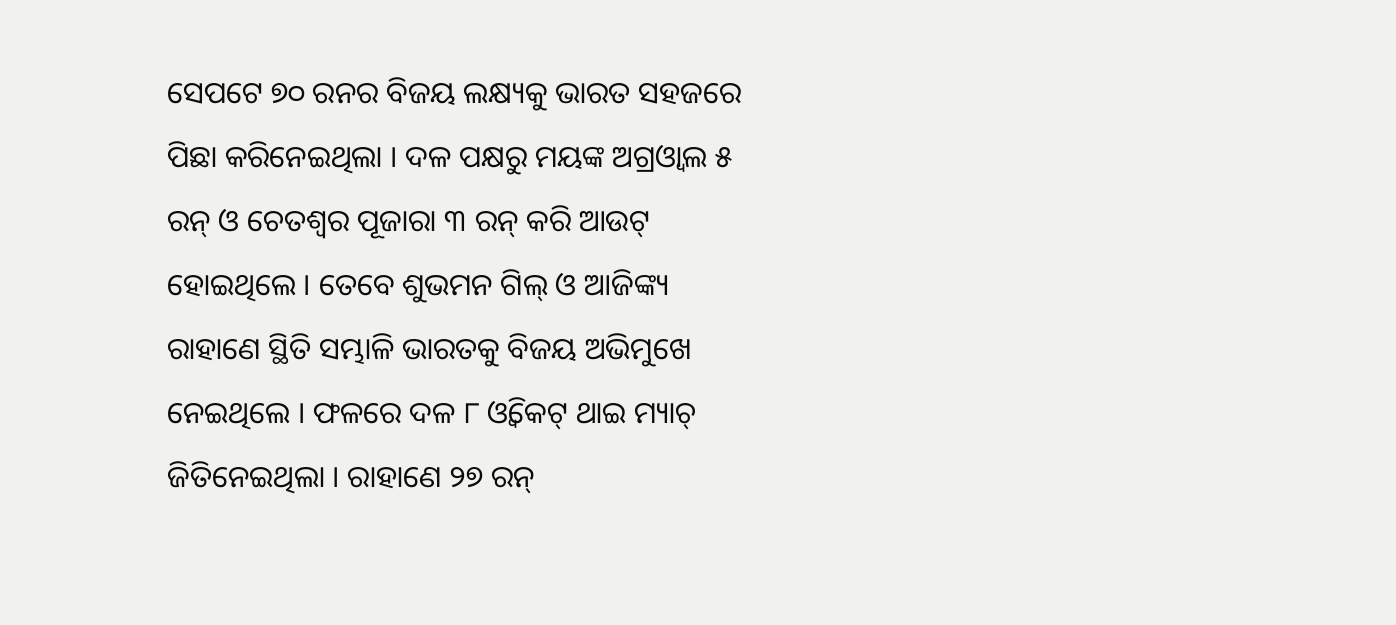ସେପଟେ ୭୦ ରନର ବିଜୟ ଲକ୍ଷ୍ୟକୁ ଭାରତ ସହଜରେ ପିଛା କରିନେଇଥିଲା । ଦଳ ପକ୍ଷରୁ ମୟଙ୍କ ଅଗ୍ରଓ୍ୱାଲ ୫ ରନ୍ ଓ ଚେତଶ୍ୱର ପୂଜାରା ୩ ରନ୍ କରି ଆଉଟ୍ ହୋଇଥିଲେ । ତେବେ ଶୁଭମନ ଗିଲ୍ ଓ ଆଜିଙ୍କ୍ୟ ରାହାଣେ ସ୍ଥିତି ସମ୍ଭାଳି ଭାରତକୁ ବିଜୟ ଅଭିମୁଖେ ନେଇଥିଲେ । ଫଳରେ ଦଳ ୮ ଓ୍ୱିକେଟ୍ ଥାଇ ମ୍ୟାଚ୍ ଜିତିନେଇଥିଲା । ରାହାଣେ ୨୭ ରନ୍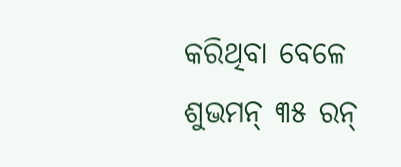କରିଥିବା ବେଳେ ଶୁଭମନ୍ ୩୫ ରନ୍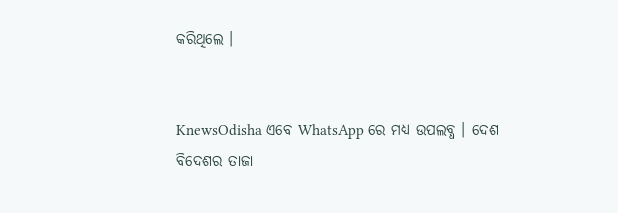କରିଥିଲେ ।


KnewsOdisha ଏବେ WhatsApp ରେ ମଧ୍ୟ ଉପଲବ୍ଧ । ଦେଶ ବିଦେଶର ତାଜା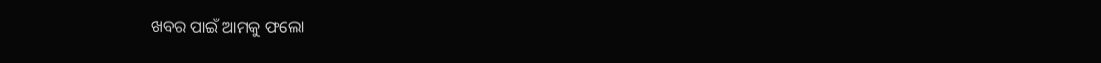ଖବର ପାଇଁ ଆମକୁ ଫଲୋ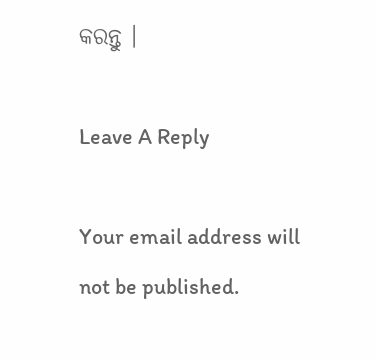କରନ୍ତୁ ।

Leave A Reply

Your email address will not be published.